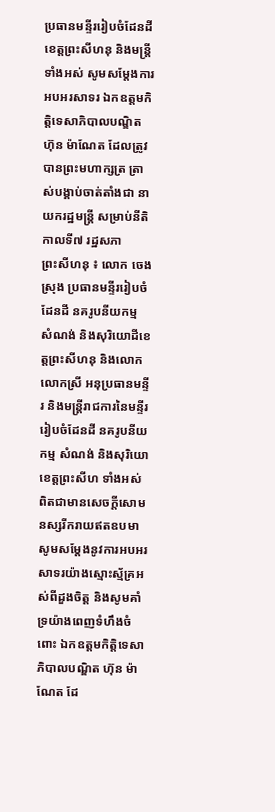ប្រធានមន្ទីររៀបចំដែនដីខេត្តព្រះសីហនុ និងមន្ត្រីទាំងអស់ សូមសម្តែងការអបអរសាទរ ឯកឧត្តមកិត្តិទេសាភិបាលបណ្ឌិត ហ៊ុន ម៉ាណែត ដែលត្រូវបានព្រះមហាក្សត្រ ត្រាស់បង្គាប់ចាត់តាំងជា នាយករដ្ឋមន្ត្រី សម្រាប់នីតិកាលទី៧ រដ្ឋសភា
ព្រះសីហនុ ៖ លោក ចេង ស្រុង ប្រធានមន្ទីររៀបចំដែនដី នគរូបនីយកម្ម សំណង់ និងសុរិយោដីខេត្តព្រះសីហនុ និងលោក លោកស្រី អនុប្រធានមន្ទីរ និងមន្ត្រីរាជការនៃមន្ទីររៀបចំដែនដី នគរូបនីយកម្ម សំណង់ និងសុរិយោខេត្តព្រះសីហ ទាំងអស់ ពិតជាមានសេចក្តីសោមនស្សរីករាយឥតឧបមា សូមសម្តែងនូវការអបអរសាទរយ៉ាងស្មោះស័្មគ្រអស់ពីដួងចិត្ត និងសូមគាំទ្រយ៉ាងពេញទំហឹងចំពោះ ឯកឧត្តមកិត្តិទេសាភិបាលបណ្ឌិត ហ៊ុន ម៉ាណែត ដែ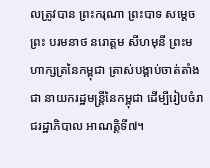លត្រូវបាន ព្រះករុណា ព្រះបាទ សម្តេចព្រះ បរមនាថ នរោត្តម សីហមុនី ព្រះមហាក្សត្រនៃកម្ពុជា ត្រាស់បង្គាប់ចាត់តាំងជា នាយករដ្ឋមន្ត្រីនៃកម្ពុជា ដើម្បីរៀបចំរាជរដ្ឋាភិបាល អាណត្តិទី៧។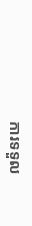ការទទួល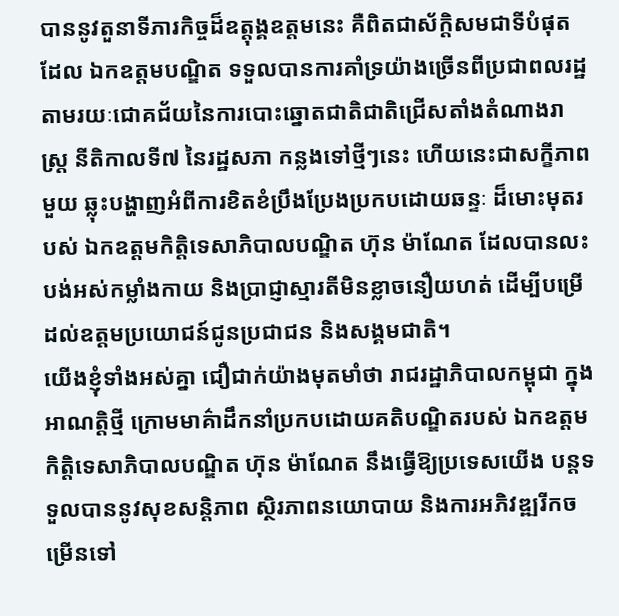បាននូវតួនាទីភារកិច្ចដ៏ឧត្តុង្គឧត្តមនេះ គឺពិតជាស័ក្តិសមជាទីបំផុត ដែល ឯកឧត្តមបណ្ឌិត ទទួលបានការគាំទ្រយ៉ាងច្រើនពីប្រជាពលរដ្ឋ តាមរយៈជោគជ័យនៃការបោះឆ្នោតជាតិជាតិជ្រើសតាំងតំណាងរាស្រ្ត នីតិកាលទី៧ នៃរដ្ឋសភា កន្លងទៅថ្មីៗនេះ ហើយនេះជាសក្ខីភាពមួយ ឆ្លុះបង្ហាញអំពីការខិតខំប្រឹងប្រែងប្រកបដោយឆន្ទៈ ដ៏មោះមុតរបស់ ឯកឧត្តមកិត្តិទេសាភិបាលបណ្ឌិត ហ៊ុន ម៉ាណែត ដែលបានលះបង់អស់កម្លាំងកាយ និងប្រាជ្ញាស្មារតីមិនខ្លាចនឿយហត់ ដើម្បីបម្រើដល់ឧត្តមប្រយោជន៍ជូនប្រជាជន និងសង្គមជាតិ។
យើងខ្ញុំទាំងអស់គ្នា ជឿជាក់យ៉ាងមុតមាំថា រាជរដ្ឋាភិបាលកម្ពុជា ក្នុងអាណត្តិថ្មី ក្រោមមាគ៌ាដឹកនាំប្រកបដោយគតិបណ្ឌិតរបស់ ឯកឧត្តមកិត្តិទេសាភិបាលបណ្ឌិត ហ៊ុន ម៉ាណែត នឹងធ្វើឱ្យប្រទេសយើង បន្តទទួលបាននូវសុខសន្តិភាព ស្ថិរភាពនយោបាយ និងការអភិវឌ្ឍរីកចម្រើនទៅ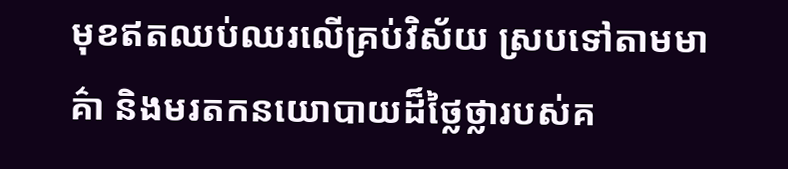មុខឥតឈប់ឈរលើគ្រប់វិស័យ ស្របទៅតាមមាគ៌ា និងមរតកនយោបាយដ៏ថ្លៃថ្លារបស់គ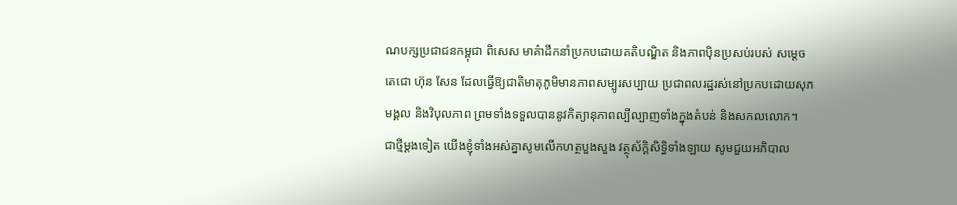ណបក្សប្រជាជនកម្ពុជា ពិសេស មាគ៌ាដឹកនាំប្រកបដោយគតិបណ្ឌិត និងភាពប៉ិនប្រសប់របស់ សម្តេចតេជោ ហ៊ុន សែន ដែលធ្វើឱ្យជាតិមាតុភូមិមានភាពសម្បូរសប្បាយ ប្រជាពលរដ្ឋរស់នៅប្រកបដោយសុភមង្គល និងវិបុលភាព ព្រមទាំងទទួលបាននូវកិត្យានុភាពល្បីល្បាញទាំងក្នុងតំបន់ និងសកលលោក។
ជាថ្មីម្តងទៀត យើងខ្ញុំទាំងអស់គ្នាសូមលើកហត្ថបួងសួង វត្ថុស័ក្ដិសិទ្ធិទាំងឡាយ សូមជួយអភិបាល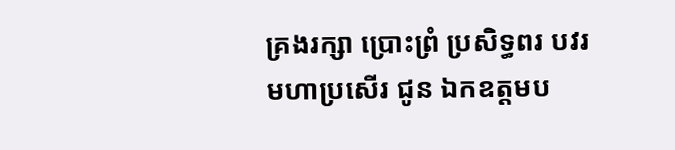គ្រងរក្សា ប្រោះព្រំ ប្រសិទ្ធពរ បវរមហាប្រសើរ ជូន ឯកឧត្តមប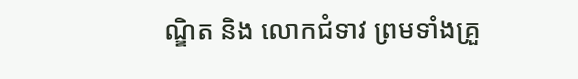ណ្ឌិត និង លោកជំទាវ ព្រមទាំងគ្រួ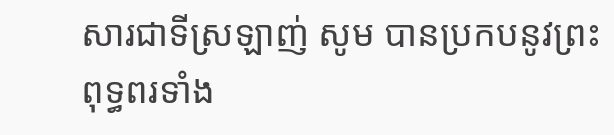សារជាទីស្រឡាញ់ សូម បានប្រកបនូវព្រះពុទ្ធពរទាំង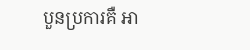បួនប្រការគឺ អា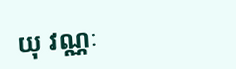យុ វណ្ណៈ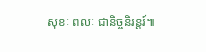សុខៈ ពលៈ ជានិច្ចនិរន្តរ៍៕